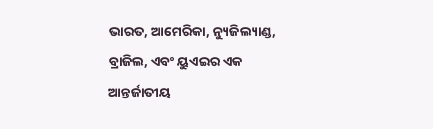ଭାରତ, ଆମେରିକା, ନ୍ୟୁଜିଲ୍ୟାଣ୍ଡ, ବ୍ରାଜିଲ, ଏବଂ ୟୁଏଇର ଏକ ଆନ୍ତର୍ଜାତୀୟ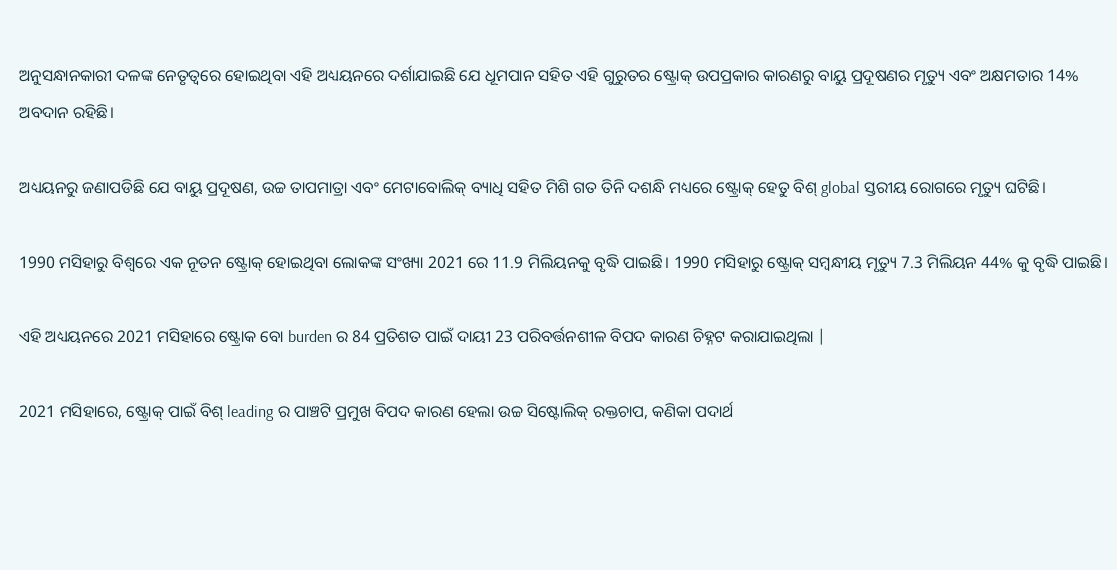ଅନୁସନ୍ଧାନକାରୀ ଦଳଙ୍କ ନେତୃତ୍ୱରେ ହୋଇଥିବା ଏହି ଅଧ୍ୟୟନରେ ଦର୍ଶାଯାଇଛି ଯେ ଧୂମପାନ ସହିତ ଏହି ଗୁରୁତର ଷ୍ଟ୍ରୋକ୍ ଉପପ୍ରକାର କାରଣରୁ ବାୟୁ ପ୍ରଦୂଷଣର ମୃତ୍ୟୁ ଏବଂ ଅକ୍ଷମତାର 14% ଅବଦାନ ରହିଛି।

ଅଧ୍ୟୟନରୁ ଜଣାପଡିଛି ଯେ ବାୟୁ ପ୍ରଦୂଷଣ, ଉଚ୍ଚ ତାପମାତ୍ରା ଏବଂ ମେଟାବୋଲିକ୍ ବ୍ୟାଧି ସହିତ ମିଶି ଗତ ତିନି ଦଶନ୍ଧି ମଧ୍ୟରେ ଷ୍ଟ୍ରୋକ୍ ହେତୁ ବିଶ୍ global ସ୍ତରୀୟ ରୋଗରେ ମୃତ୍ୟୁ ଘଟିଛି।

1990 ମସିହାରୁ ବିଶ୍ୱରେ ଏକ ନୂତନ ଷ୍ଟ୍ରୋକ୍ ହୋଇଥିବା ଲୋକଙ୍କ ସଂଖ୍ୟା 2021 ରେ 11.9 ମିଲିୟନକୁ ବୃଦ୍ଧି ପାଇଛି। 1990 ମସିହାରୁ ଷ୍ଟ୍ରୋକ୍ ସମ୍ବନ୍ଧୀୟ ମୃତ୍ୟୁ 7.3 ମିଲିୟନ 44% କୁ ବୃଦ୍ଧି ପାଇଛି।

ଏହି ଅଧ୍ୟୟନରେ 2021 ମସିହାରେ ଷ୍ଟ୍ରୋକ ବୋ burden ର 84 ପ୍ରତିଶତ ପାଇଁ ଦାୟୀ 23 ପରିବର୍ତ୍ତନଶୀଳ ବିପଦ କାରଣ ଚିହ୍ନଟ କରାଯାଇଥିଲା |

2021 ମସିହାରେ, ଷ୍ଟ୍ରୋକ୍ ପାଇଁ ବିଶ୍ leading ର ପାଞ୍ଚଟି ପ୍ରମୁଖ ବିପଦ କାରଣ ହେଲା ଉଚ୍ଚ ସିଷ୍ଟୋଲିକ୍ ରକ୍ତଚାପ, କଣିକା ପଦାର୍ଥ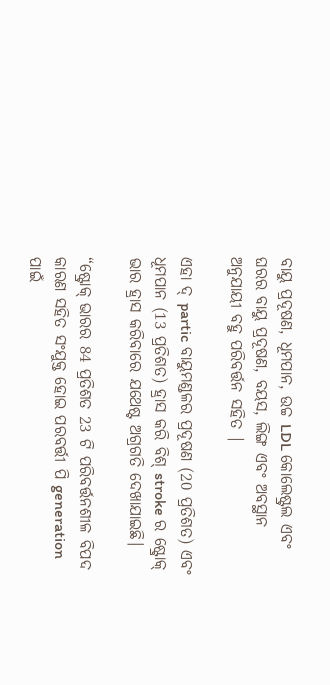ବାୟୁ ପ୍ରଦୂଷଣ, ଧୂମପାନ, ଉଚ୍ଚ LDL କୋଲେଷ୍ଟ୍ରଲ ଏବଂ ଘରର ବାୟୁ ପ୍ରଦୂଷଣ, ବୟସ, ଲିଙ୍ଗ ଏବଂ ଅବସ୍ଥାନ ଅନୁଯାୟୀ ବହୁ ପରିବର୍ତ୍ତନ ସହିତ |

ଏହା ଦ୍ partic ବାୟୁମଣ୍ଡଳର ପ୍ରଦୂଷଣ (20 ପ୍ରତିଶତ) ଏବଂ ଧୂମପାନ (13 ପ୍ରତିଶତ) ହ୍ରାସ କରି ବିଶ୍ stroke ର ଷ୍ଟ୍ରୋକ୍ ଭାର ହ୍ରାସ କରିବାରେ ଯଥେଷ୍ଟ ଅଗ୍ରଗତି ଦେଖାଯାଇଛି।

“ଷ୍ଟ୍ରୋକ୍ ଭାରର 84 ପ୍ରତିଶତ 23 ଟି ପରିବର୍ତ୍ତନଶୀଳ ବିପଦ କାରଣ ସହିତ ସଂଯୁକ୍ତ ହୋଇ ପରବର୍ତ୍ତୀ ପି generation ପାଇଁ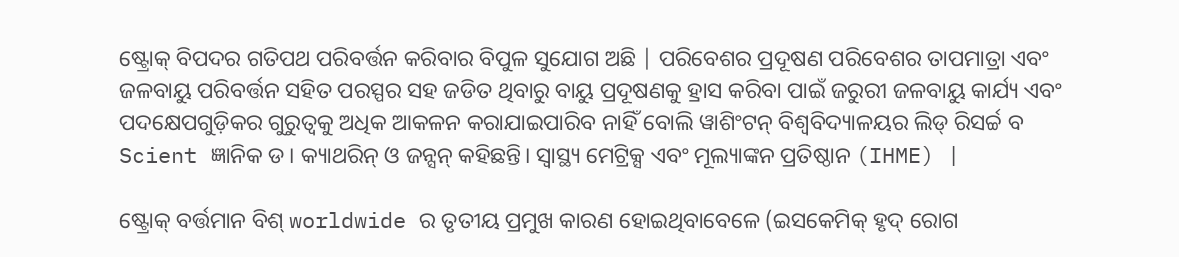ଷ୍ଟ୍ରୋକ୍ ବିପଦର ଗତିପଥ ପରିବର୍ତ୍ତନ କରିବାର ବିପୁଳ ସୁଯୋଗ ଅଛି | ପରିବେଶର ପ୍ରଦୂଷଣ ପରିବେଶର ତାପମାତ୍ରା ଏବଂ ଜଳବାୟୁ ପରିବର୍ତ୍ତନ ସହିତ ପରସ୍ପର ସହ ଜଡିତ ଥିବାରୁ ବାୟୁ ପ୍ରଦୂଷଣକୁ ହ୍ରାସ କରିବା ପାଇଁ ଜରୁରୀ ଜଳବାୟୁ କାର୍ଯ୍ୟ ଏବଂ ପଦକ୍ଷେପଗୁଡ଼ିକର ଗୁରୁତ୍ୱକୁ ଅଧିକ ଆକଳନ କରାଯାଇପାରିବ ନାହିଁ ବୋଲି ୱାଶିଂଟନ୍ ବିଶ୍ୱବିଦ୍ୟାଳୟର ଲିଡ୍ ରିସର୍ଚ୍ଚ ବ Scient ଜ୍ଞାନିକ ଡ। କ୍ୟାଥରିନ୍ ଓ ଜନ୍ସନ୍ କହିଛନ୍ତି। ସ୍ୱାସ୍ଥ୍ୟ ମେଟ୍ରିକ୍ସ ଏବଂ ମୂଲ୍ୟାଙ୍କନ ପ୍ରତିଷ୍ଠାନ (IHME) |

ଷ୍ଟ୍ରୋକ୍ ବର୍ତ୍ତମାନ ବିଶ୍ worldwide ର ତୃତୀୟ ପ୍ରମୁଖ କାରଣ ହୋଇଥିବାବେଳେ (ଇସକେମିକ୍ ହୃଦ୍ ରୋଗ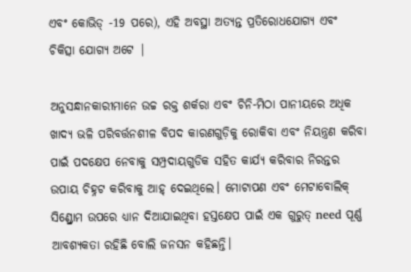ଏବଂ କୋଭିଡ୍ -19 ପରେ), ଏହି ଅବସ୍ଥା ଅତ୍ୟନ୍ତ ପ୍ରତିରୋଧଯୋଗ୍ୟ ଏବଂ ଚିକିତ୍ସା ଯୋଗ୍ୟ ଅଟେ |

ଅନୁସନ୍ଧାନକାରୀମାନେ ଉଚ୍ଚ ରକ୍ତ ଶର୍କରା ଏବଂ ଚିନି-ମିଠା ପାନୀୟରେ ଅଧିକ ଖାଦ୍ୟ ଭଳି ପରିବର୍ତ୍ତନଶୀଳ ବିପଦ କାରଣଗୁଡ଼ିକୁ ରୋକିବା ଏବଂ ନିୟନ୍ତ୍ରଣ କରିବା ପାଇଁ ପଦକ୍ଷେପ ନେବାକୁ ସମ୍ପ୍ରଦାୟଗୁଡିକ ସହିତ କାର୍ଯ୍ୟ କରିବାର ନିରନ୍ତର ଉପାୟ ଚିହ୍ନଟ କରିବାକୁ ଆହ୍ ଦେଇଥିଲେ। ମୋଟାପଣ ଏବଂ ମେଟାବୋଲିକ୍ ସିଣ୍ଡ୍ରୋମ ଉପରେ ଧ୍ୟାନ ଦିଆଯାଇଥିବା ହସ୍ତକ୍ଷେପ ପାଇଁ ଏକ ଗୁରୁତ୍ need ପୂର୍ଣ୍ଣ ଆବଶ୍ୟକତା ରହିଛି ବୋଲି ଜନସନ କହିଛନ୍ତି।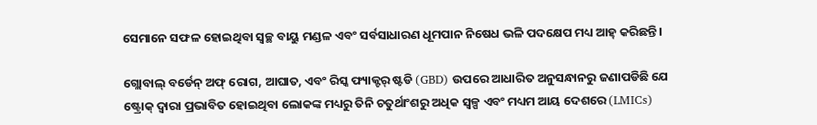ସେମାନେ ସଫଳ ହୋଇଥିବା ସ୍ୱଚ୍ଛ ବାୟୁ ମଣ୍ଡଳ ଏବଂ ସର୍ବସାଧାରଣ ଧୂମପାନ ନିଷେଧ ଭଳି ପଦକ୍ଷେପ ମଧ୍ୟ ଆହ୍ କରିଛନ୍ତି।

ଗ୍ଲୋବାଲ୍ ବର୍ଡେନ୍ ଅଫ୍ ରୋଗ, ଆଘାତ, ଏବଂ ରିସ୍କ ଫ୍ୟାକ୍ଟର୍ ଷ୍ଟଡି (GBD) ଉପରେ ଆଧାରିତ ଅନୁସନ୍ଧାନରୁ ଜଣାପଡିଛି ଯେ ଷ୍ଟ୍ରୋକ୍ ଦ୍ୱାରା ପ୍ରଭାବିତ ହୋଇଥିବା ଲୋକଙ୍କ ମଧ୍ୟରୁ ତିନି ଚତୁର୍ଥାଂଶରୁ ଅଧିକ ସ୍ୱଳ୍ପ ଏବଂ ମଧ୍ୟମ ଆୟ ଦେଶରେ (LMICs)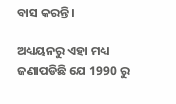ବାସ କରନ୍ତି।

ଅଧ୍ୟୟନରୁ ଏହା ମଧ୍ୟ ଜଣାପଡିଛି ଯେ 1990 ରୁ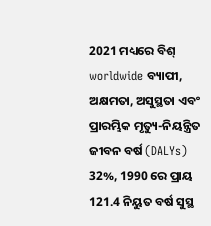2021 ମଧ୍ୟରେ ବିଶ୍ worldwide ବ୍ୟାପୀ, ଅକ୍ଷମତା, ଅସୁସ୍ଥତା ଏବଂ ପ୍ରାରମ୍ଭିକ ମୃତ୍ୟୁ-ନିୟନ୍ତ୍ରିତ ଜୀବନ ବର୍ଷ (DALYs) 32%, 1990 ରେ ପ୍ରାୟ 121.4 ନିୟୁତ ବର୍ଷ ସୁସ୍ଥ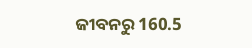ଜୀବନରୁ 160.5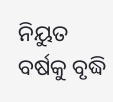ନିୟୁତ ବର୍ଷକୁ ବୃଦ୍ଧି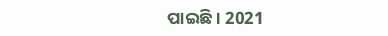ପାଇଛି। 2021